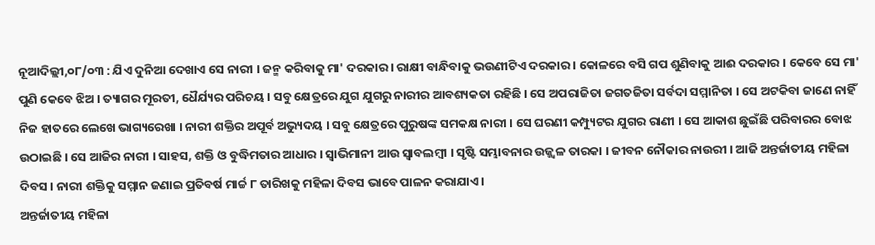ନୂଆଦିଲ୍ଲୀ,୦୮/୦୩ : ଯିଏ ଦୁନିଆ ଦେଖାଏ ସେ ନାରୀ । ଜନ୍ମ କରିବାକୁ ମା' ଦରକାର । ରାକ୍ଷୀ ବାନ୍ଧିବାକୁ ଭଉଣୀଟିଏ ଦରକାର । କୋଳରେ ବସି ଗପ ଶୁଣିବାକୁ ଆଈ ଦରକାର । କେବେ ସେ ମା' ପୁଣି କେବେ ଝିଅ । ତ୍ୟାଗର ମୂରତୀ, ଧୈର୍ଯ୍ୟର ପରିଚୟ । ସବୁ କ୍ଷେତ୍ରରେ ଯୁଗ ଯୁଗରୁ ନାରୀର ଆବଶ୍ୟକତା ରହିଛି । ସେ ଅପରାଜିତା ଜଗତଜିତା ସର୍ବଦା ସମ୍ମାନିତା । ସେ ଅଟକିବା ଜାଣେ ନାହିଁ ନିଜ ହାତରେ ଲେଖେ ଭାଗ୍ୟରେଖା । ନାରୀ ଶକ୍ତିର ଅପୂର୍ବ ଅଭ୍ୟୁଦୟ । ସବୁ କ୍ଷେତ୍ରରେ ପୁରୁଷଙ୍କ ସମକକ୍ଷ ନାରୀ । ସେ ଘରଣୀ କମ୍ପ୍ୟୁଟର ଯୁଗର ରାଣୀ । ସେ ଆକାଶ ଛୁଇଁଛି ପରିବାରର ବୋଝ ଉଠାଇଛି । ସେ ଆଜିର ନାରୀ । ସାହସ, ଶକ୍ତି ଓ ବୁଦ୍ଧିମତାର ଆଧାର । ସ୍ବାଭିମାନୀ ଆଉ ସ୍ବାବଲମ୍ବୀ । ସୃଷ୍ଟି ସମ୍ଭାବନାର ଉଜ୍ଜ୍ବଳ ତାରକା । ଜୀବନ ନୌକାର ନାଉରୀ । ଆଜି ଅନ୍ତର୍ଜାତୀୟ ମହିଳା ଦିବସ । ନାରୀ ଶକ୍ତିକୁ ସମ୍ମାନ ଜଣାଇ ପ୍ରତିବର୍ଷ ମାର୍ଚ୍ଚ ୮ ତାରିଖକୁ ମହିଳା ଦିବସ ଭାବେ ପାଳନ କରାଯାଏ ।
ଅନ୍ତର୍ଜାତୀୟ ମହିଳା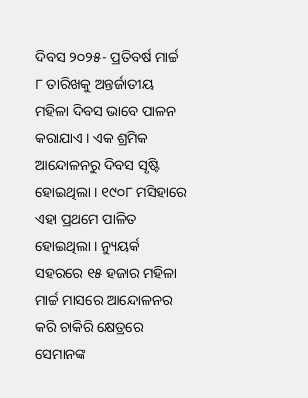ଦିବସ ୨୦୨୫- ପ୍ରତିବର୍ଷ ମାର୍ଚ୍ଚ ୮ ତାରିଖକୁ ଅନ୍ତର୍ଜାତୀୟ ମହିଳା ଦିବସ ଭାବେ ପାଳନ କରାଯାଏ । ଏକ ଶ୍ରମିକ ଆନ୍ଦୋଳନରୁ ଦିବସ ସୃଷ୍ଟି ହୋଇଥିଲା । ୧୯୦୮ ମସିହାରେ ଏହା ପ୍ରଥମେ ପାଳିତ ହୋଇଥିଲା । ନ୍ୟୁୟର୍କ ସହରରେ ୧୫ ହଜାର ମହିଳା ମାର୍ଚ୍ଚ ମାସରେ ଆନ୍ଦୋଳନର କରି ଚାକିରି କ୍ଷେତ୍ରରେ ସେମାନଙ୍କ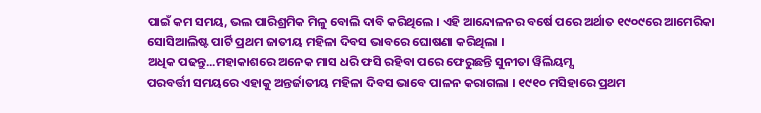ପାଇଁ କମ ସମୟ, ଭଲ ପାରିଶ୍ରମିକ ମିଳୁ ବୋଲି ଦାବି କରିଥିଲେ । ଏହି ଆନ୍ଦୋଳନର ବର୍ଷେ ପରେ ଅର୍ଥାତ ୧୯୦୯ରେ ଆମେରିକା ସୋସିଆଲିଷ୍ଟ ପାର୍ଟି ପ୍ରଥମ ଜାତୀୟ ମହିଳା ଦିବସ ଭାବରେ ଘୋଷଣା କରିଥିଲା ।
ଅଧିକ ପଢନ୍ତୁ...ମହାକାଶରେ ଅନେକ ମାସ ଧରି ଫସି ରହିବା ପରେ ଫେରୁଛନ୍ତି ସୁନୀତା ୱିଲିୟମ୍ସ
ପରବର୍ତ୍ତୀ ସମୟରେ ଏହାକୁ ଅନ୍ତର୍ଜାତୀୟ ମହିଳା ଦିବସ ଭାବେ ପାଳନ କରାଗଲା । ୧୯୧୦ ମସିହାରେ ପ୍ରଥମ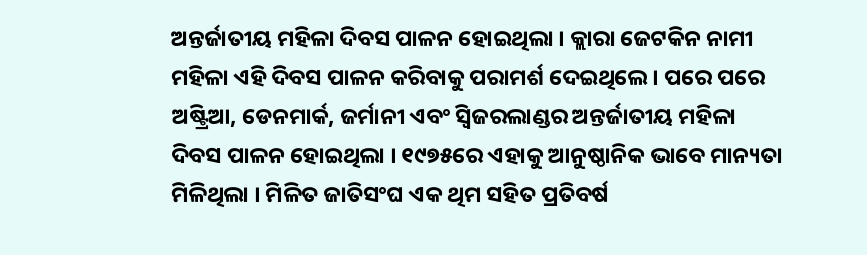ଅନ୍ତର୍ଜାତୀୟ ମହିଳା ଦିବସ ପାଳନ ହୋଇଥିଲା । କ୍ଲାରା ଜେଟକିନ ନାମୀ ମହିଳା ଏହି ଦିବସ ପାଳନ କରିବାକୁ ପରାମର୍ଶ ଦେଇଥିଲେ । ପରେ ପରେ ଅଷ୍ଟ୍ରିଆ, ଡେନମାର୍କ, ଜର୍ମାନୀ ଏବଂ ସ୍ବିଜରଲାଣ୍ଡର ଅନ୍ତର୍ଜାତୀୟ ମହିଳା ଦିବସ ପାଳନ ହୋଇଥିଲା । ୧୯୭୫ରେ ଏହାକୁ ଆନୁଷ୍ଠାନିକ ଭାବେ ମାନ୍ୟତା ମିଳିଥିଲା । ମିଳିତ ଜାତିସଂଘ ଏକ ଥିମ ସହିତ ପ୍ରତିବର୍ଷ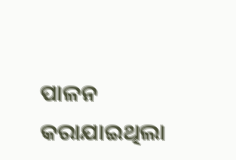ପାଳନ କରାଯାଇଥିଲା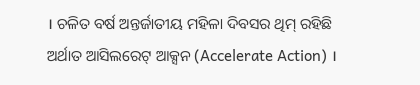। ଚଳିତ ବର୍ଷ ଅନ୍ତର୍ଜାତୀୟ ମହିଳା ଦିବସର ଥିମ୍ ରହିଛି ଅର୍ଥାତ ଆସିଲରେଟ୍ ଆକ୍ସନ (Accelerate Action) ।